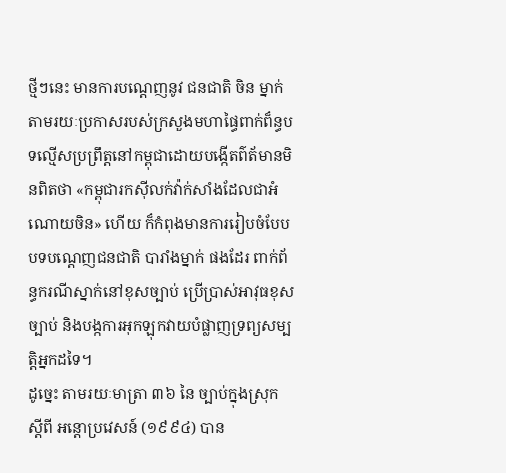ថ្មីៗនេះ មានការបណ្តេញនូវ ជនជាតិ ចិន ម្នាក់តាមរយៈប្រកាសរបស់ក្រសួងមហាផ្ធៃពាក់ព៏ន្ធបទល្មើសប្រព្រឹត្តនៅកម្ពុជាដោយបង្កើតព៌ត័មានមិនពិតថា «កម្ពុជារកសុីលក់វ៉ាក់សាំងដែលជាអំណោយចិន» ហើយ ក៏កំពុងមានការរៀបចំបែបបទបណ្តេញជនជាតិ បារាំងម្នាក់ ផងដែរ ពាក់ព័ន្ធករណីស្នាក់នៅខុសច្បាប់ ប្រើប្រាស់អាវុធខុសច្បាប់ និងបង្កការអុកឡុកវាយបំផ្លាញទ្រព្យសម្បត្តិអ្នកដទៃ។
ដូច្នេះ តាមរយៈមាត្រា ៣៦ នៃ ច្បាប់ក្នុងស្រុក ស្តីពី អន្តោប្រវេសន៍ (១៩៩៤) បាន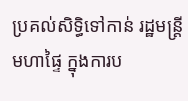ប្រគល់សិទ្ធិទៅកាន់ រដ្ឋមន្ត្រីមហាផ្ទៃ ក្នុងការប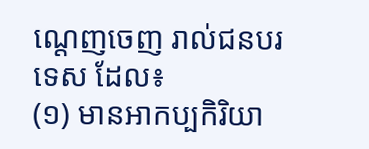ណ្តេញចេញ រាល់ជនបរទេស ដែល៖
(១) មានអាកប្បកិរិយា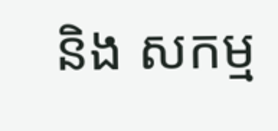និង សកម្ម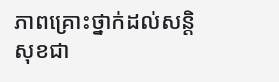ភាពគ្រោះថ្នាក់ដល់សន្តិសុខជា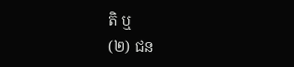តិ ឬ
(២) ជន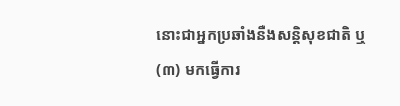នោះជាអ្នកប្រឆាំងនឺងសន្តិសុខជាតិ ឬ
(៣) មកធ្វើការ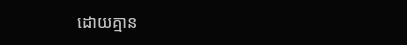ដោយគ្មាន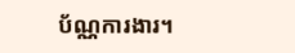ប័ណ្ណការងារ។